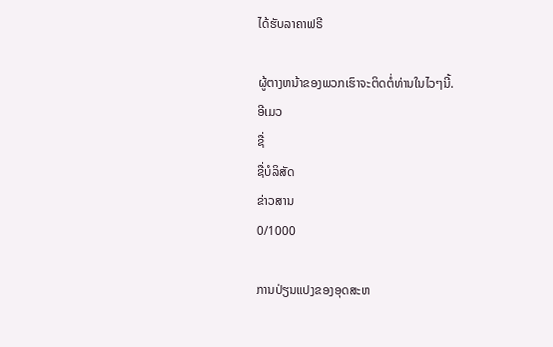ໄດ້ຮັບລາຄາຟຣີ

ຜູ້ຕາງຫນ້າຂອງພວກເຮົາຈະຕິດຕໍ່ທ່ານໃນໄວໆນີ້.
ອີເມວ
ຊື່
ຊື່ບໍລິສັດ
ຂ່າວສານ
0/1000

ການປ່ຽນແປງຂອງອຸດສະຫ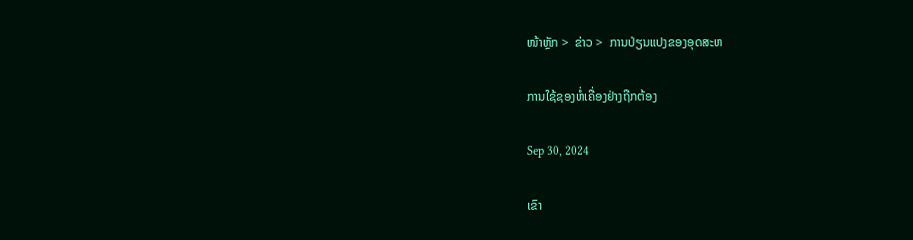ໜ້າຫຼັກ >  ຂ່າວ >  ການປ່ຽນແປງຂອງອຸດສະຫ

ການໃຊ້ຊອງຫໍ່ເຄື່ອງຢ່າງຖືກຕ້ອງ

Sep 30, 2024

ເຂົາ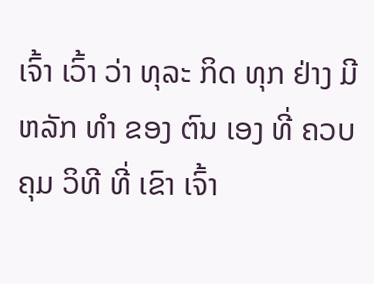ເຈົ້າ ເວົ້າ ວ່າ ທຸລະ ກິດ ທຸກ ຢ່າງ ມີ ຫລັກ ທໍາ ຂອງ ຕົນ ເອງ ທີ່ ຄວບ ຄຸມ ວິທີ ທີ່ ເຂົາ ເຈົ້າ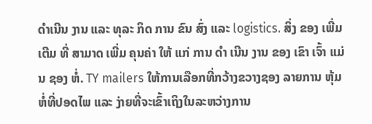ດໍາເນີນ ງານ ແລະ ທຸລະ ກິດ ການ ຂົນ ສົ່ງ ແລະ logistics. ສິ່ງ ຂອງ ເພີ່ມ ເຕີມ ທີ່ ສາມາດ ເພີ່ມ ຄຸນຄ່າ ໃຫ້ ແກ່ ການ ດໍາ ເນີນ ງານ ຂອງ ເຂົາ ເຈົ້າ ແມ່ນ ຊອງ ຫໍ່. TY mailers ໃຫ້ການເລືອກທີ່ກວ້າງຂວາງຊອງ ລາຍການ ຫຸ້ມ ຫໍ່ທີ່ປອດໄພ ແລະ ງ່າຍທີ່ຈະເຂົ້າເຖິງໃນລະຫວ່າງການ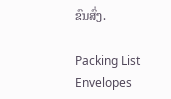ຂົນສົ່ງ.

Packing List Envelopes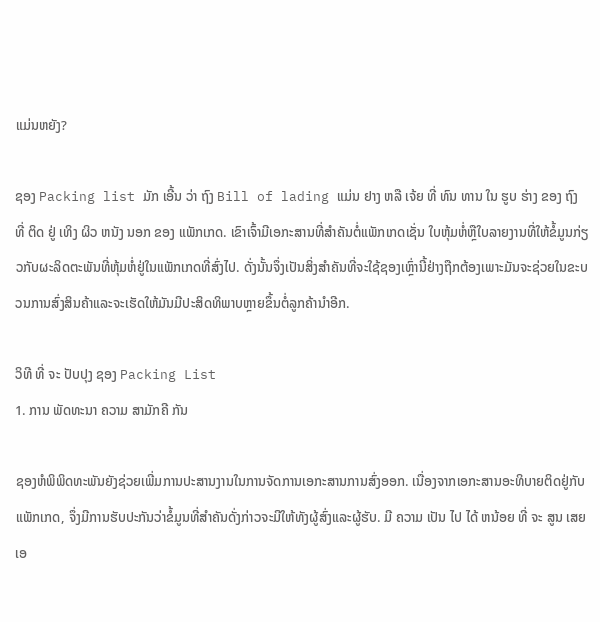ແມ່ນຫຍັງ?

ຊອງ Packing list ມັກ ເອີ້ນ ວ່າ ຖົງ Bill of lading ແມ່ນ ຢາງ ຫລື ເຈ້ຍ ທີ່ ທົນ ທານ ໃນ ຮູບ ຮ່າງ ຂອງ ຖົງ ທີ່ ຕິດ ຢູ່ ເທິງ ຜິວ ຫນັງ ນອກ ຂອງ ແພັກເກດ. ເຂົາເຈົ້າມີເອກະສານທີ່ສໍາຄັນຕໍ່ແພັກເກດເຊັ່ນ ໃບຫຸ້ມຫໍ່ຫຼືໃບລາຍງານທີ່ໃຫ້ຂໍ້ມູນກ່ຽວກັບຜະລິດຕະພັນທີ່ຫຸ້ມຫໍ່ຢູ່ໃນແພັກເກດທີ່ສົ່ງໄປ. ດັ່ງນັ້ນຈຶ່ງເປັນສິ່ງສໍາຄັນທີ່ຈະໃຊ້ຊອງເຫຼົ່ານີ້ຢ່າງຖືກຕ້ອງເພາະມັນຈະຊ່ວຍໃນຂະບວນການສົ່ງສິນຄ້າແລະຈະເຮັດໃຫ້ມັນມີປະສິດທິພາບຫຼາຍຂຶ້ນຕໍ່ລູກຄ້ານໍາອີກ.

ວິທີ ທີ່ ຈະ ປັບປຸງ ຊອງ Packing List
1. ການ ພັດທະນາ ຄວາມ ສາມັກຄີ ກັນ

ຊອງຫໍພິພິດທະພັນຍັງຊ່ວຍເພີ່ມການປະສານງານໃນການຈັດການເອກະສານການສົ່ງອອກ. ເນື່ອງຈາກເອກະສານອະທິບາຍຕິດຢູ່ກັບແພັກເກດ, ຈຶ່ງມີການຮັບປະກັນວ່າຂໍ້ມູນທີ່ສໍາຄັນດັ່ງກ່າວຈະມີໃຫ້ທັງຜູ້ສົ່ງແລະຜູ້ຮັບ. ມີ ຄວາມ ເປັນ ໄປ ໄດ້ ຫນ້ອຍ ທີ່ ຈະ ສູນ ເສຍ ເອ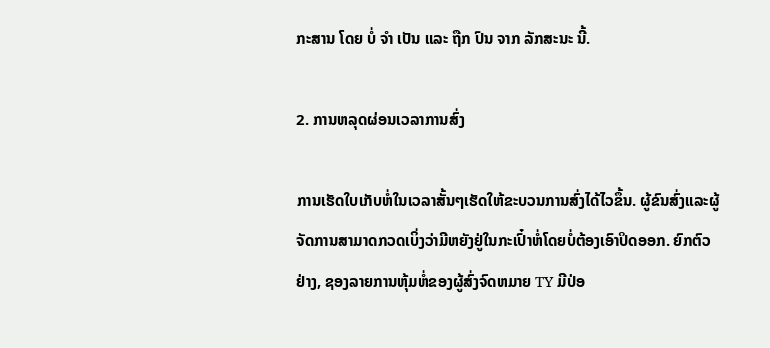ກະສານ ໂດຍ ບໍ່ ຈໍາ ເປັນ ແລະ ຖືກ ປົນ ຈາກ ລັກສະນະ ນີ້.

2. ການຫລຸດຜ່ອນເວລາການສົ່ງ

ການເຮັດໃບເກັບຫໍ່ໃນເວລາສັ້ນໆເຮັດໃຫ້ຂະບວນການສົ່ງໄດ້ໄວຂຶ້ນ. ຜູ້ຂົນສົ່ງແລະຜູ້ຈັດການສາມາດກວດເບິ່ງວ່າມີຫຍັງຢູ່ໃນກະເປົ໋າຫໍ່ໂດຍບໍ່ຕ້ອງເອົາປິດອອກ. ຍົກຕົວຢ່າງ, ຊອງລາຍການຫຸ້ມຫໍ່ຂອງຜູ້ສົ່ງຈົດຫມາຍ TY ມີປ່ອ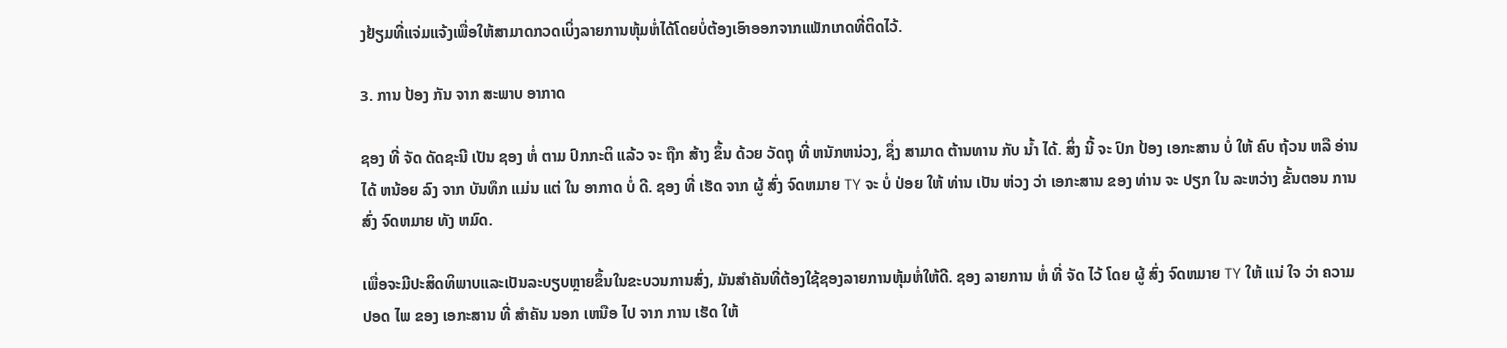ງຢ້ຽມທີ່ແຈ່ມແຈ້ງເພື່ອໃຫ້ສາມາດກວດເບິ່ງລາຍການຫຸ້ມຫໍ່ໄດ້ໂດຍບໍ່ຕ້ອງເອົາອອກຈາກແພັກເກດທີ່ຕິດໄວ້.

3. ການ ປ້ອງ ກັນ ຈາກ ສະພາບ ອາກາດ

ຊອງ ທີ່ ຈັດ ດັດຊະນີ ເປັນ ຊອງ ຫໍ່ ຕາມ ປົກກະຕິ ແລ້ວ ຈະ ຖືກ ສ້າງ ຂຶ້ນ ດ້ວຍ ວັດຖຸ ທີ່ ຫນັກຫນ່ວງ, ຊຶ່ງ ສາມາດ ຕ້ານທານ ກັບ ນ້ຳ ໄດ້. ສິ່ງ ນີ້ ຈະ ປົກ ປ້ອງ ເອກະສານ ບໍ່ ໃຫ້ ຄົບ ຖ້ວນ ຫລື ອ່ານ ໄດ້ ຫນ້ອຍ ລົງ ຈາກ ບັນທຶກ ແມ່ນ ແຕ່ ໃນ ອາກາດ ບໍ່ ດີ. ຊອງ ທີ່ ເຮັດ ຈາກ ຜູ້ ສົ່ງ ຈົດຫມາຍ TY ຈະ ບໍ່ ປ່ອຍ ໃຫ້ ທ່ານ ເປັນ ຫ່ວງ ວ່າ ເອກະສານ ຂອງ ທ່ານ ຈະ ປຽກ ໃນ ລະຫວ່າງ ຂັ້ນຕອນ ການ ສົ່ງ ຈົດຫມາຍ ທັງ ຫມົດ.

ເພື່ອຈະມີປະສິດທິພາບແລະເປັນລະບຽບຫຼາຍຂຶ້ນໃນຂະບວນການສົ່ງ, ມັນສໍາຄັນທີ່ຕ້ອງໃຊ້ຊອງລາຍການຫຸ້ມຫໍ່ໃຫ້ດີ. ຊອງ ລາຍການ ຫໍ່ ທີ່ ຈັດ ໄວ້ ໂດຍ ຜູ້ ສົ່ງ ຈົດຫມາຍ TY ໃຫ້ ແນ່ ໃຈ ວ່າ ຄວາມ ປອດ ໄພ ຂອງ ເອກະສານ ທີ່ ສໍາຄັນ ນອກ ເຫນືອ ໄປ ຈາກ ການ ເຮັດ ໃຫ້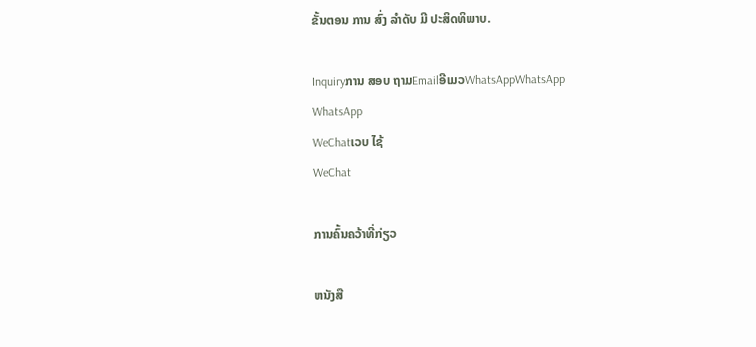ຂັ້ນຕອນ ການ ສົ່ງ ລໍາດັບ ມີ ປະສິດທິພາບ.

Inquiryການ ສອບ ຖາມEmailອີເມວWhatsAppWhatsApp
WhatsApp
WeChatເວບ ໄຊ້
WeChat

ການຄົ້ນຄວ້າທີ່ກ່ຽວ

ຫນັງສື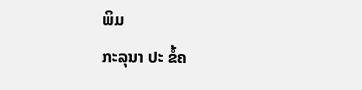ພິມ
ກະລຸນາ ປະ ຂໍ້ຄ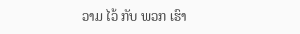ວາມ ໄວ້ ກັບ ພວກ ເຮົາ